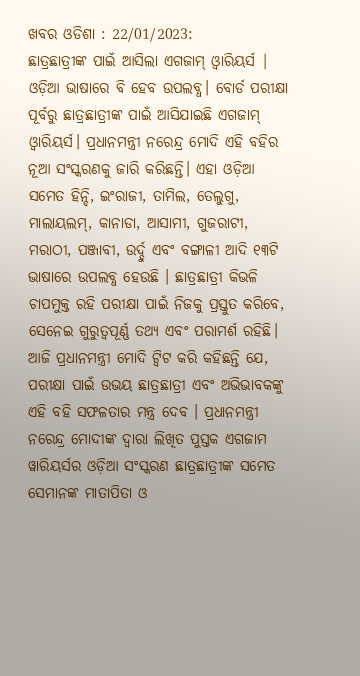ଖବର ଓଡିଶା : 22/01/2023:
ଛାତ୍ରଛାତ୍ରୀଙ୍କ ପାଇଁ ଆସିଲା ଏଗଜାମ୍ ଓ୍ୱାରିୟର୍ସ | ଓଡ଼ିଆ ଭାଷାରେ ବି ହେବ ଉପଲବ୍ଧ। ବୋର୍ଡ ପରୀକ୍ଷା ପୂର୍ବରୁ ଛାତ୍ରଛାତ୍ରୀଙ୍କ ପାଇଁ ଆସିଯାଇଛି ଏଗଜାମ୍ ଓ୍ୱାରିୟର୍ସ। ପ୍ରଧାନମନ୍ତ୍ରୀ ନରେନ୍ଦ୍ର ମୋଦି ଏହି ବହିର ନୂଆ ସଂସ୍କରଣକୁ ଜାରି କରିଛନ୍ତି। ଏହା ଓଡ଼ିଆ ସମେତ ହିନ୍ଦି, ଇଂରାଜୀ, ତାମିଲ, ତେଲୁଗୁ, ମାଲାୟଲମ୍, କାନାଡା, ଆସାମୀ, ଗୁଜରାଟୀ, ମରାଠୀ, ପଞ୍ଜାବୀ, ଉର୍ଦ୍ଦୁ ଏବଂ ବଙ୍ଗାଳୀ ଆଦି ୧୩ଟି ଭାଷାରେ ଉପଲବ୍ଧ ହେଉଛି । ଛାତ୍ରଛାତ୍ରୀ କିଭଳି ଚାପମୁକ୍ତ ରହି ପରୀକ୍ଷା ପାଇଁ ନିଜକୁ ପ୍ରସ୍ତୁତ କରିବେ, ସେନେଇ ଗୁରୁତ୍ୱପୂର୍ଣ୍ଣ ତଥ୍ୟ ଏବଂ ପରାମର୍ଶ ରହିଛି। ଆଜି ପ୍ରଧାନମନ୍ତ୍ରୀ ମୋଦି ଟ୍ୱିଟ କରି କହିଛନ୍ତି ଯେ, ପରୀକ୍ଷା ପାଇଁ ଉଭୟ ଛାତ୍ରଛାତ୍ରୀ ଏବଂ ଅଭିଭାବକଙ୍କୁ ଏହି ବହି ସଫଳତାର ମନ୍ତ୍ର ଦେବ । ପ୍ରଧାନମନ୍ତ୍ରୀ ନରେନ୍ଦ୍ର ମୋଦୀଙ୍କ ଦ୍ୱାରା ଲିଖିତ ପୁସ୍ତକ ଏଗଜାମ ୱାରିୟର୍ସର ଓଡ଼ିଆ ସଂସ୍କରଣ ଛାତ୍ରଛାତ୍ରୀଙ୍କ ସମେତ ସେମାନଙ୍କ ମାତାପିତା ଓ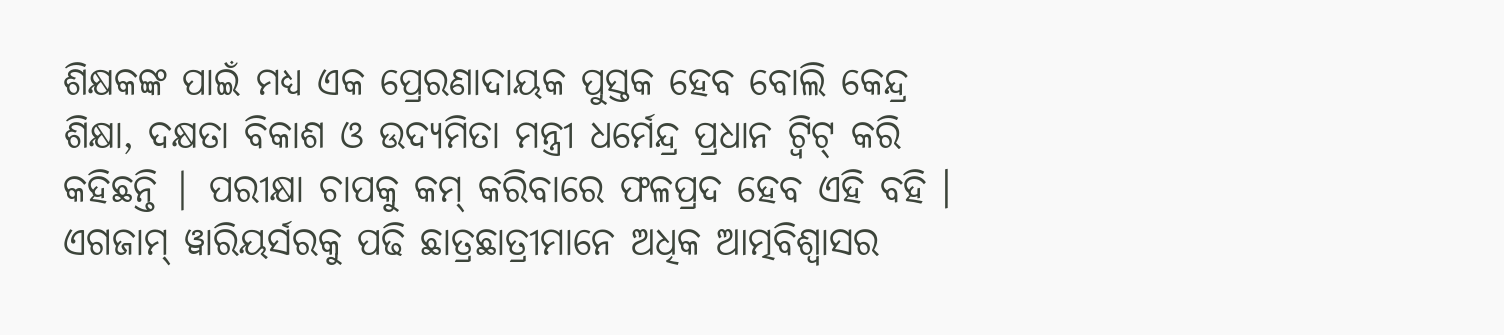ଶିକ୍ଷକଙ୍କ ପାଇଁ ମଧ୍ୟ ଏକ ପ୍ରେରଣାଦାୟକ ପୁସ୍ତକ ହେବ ବୋଲି କେନ୍ଦ୍ର ଶିକ୍ଷା, ଦକ୍ଷତା ବିକାଶ ଓ ଉଦ୍ୟମିତା ମନ୍ତ୍ରୀ ଧର୍ମେନ୍ଦ୍ର ପ୍ରଧାନ ଟ୍ୱିଟ୍ କରି କହିଛନ୍ତି | ପରୀକ୍ଷା ଚାପକୁ କମ୍ କରିବାରେ ଫଳପ୍ରଦ ହେବ ଏହି ବହି । ଏଗଜାମ୍ ୱାରିୟର୍ସରକୁ ପଢି ଛାତ୍ରଛାତ୍ରୀମାନେ ଅଧିକ ଆତ୍ମବିଶ୍ୱାସର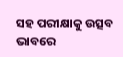ସହ ପରୀକ୍ଷାକୁ ଉତ୍ସବ ଭାବରେ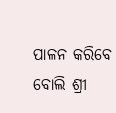ପାଳନ କରିବେ ବୋଲି ଶ୍ରୀ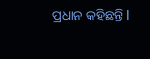ପ୍ରଧାନ କହିଛନ୍ତି I